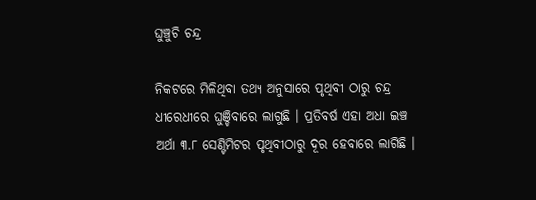ଘୁଞ୍ଚୁଚି ଚନ୍ଦ୍ର

ନିକଟରେ ମିଳିଥିବା ତଥ୍ୟ ଅନୁସାରେ ପୃଥିବୀ ଠାରୁ ଚନ୍ଦ୍ର ଧୀରେଧୀରେ ଘୁଞ୍ଚିବାରେ ଲାଗୁଛି । ପ୍ରତିବର୍ଷ ଏହା ଅଧା ଇଞ୍ଚ ଅର୍ଥା ୩.୮ ସେଣ୍ଟିମିଟର ପୃଥିବୀଠାରୁ ଦୂର ହେବାରେ ଲାଗିଛି ।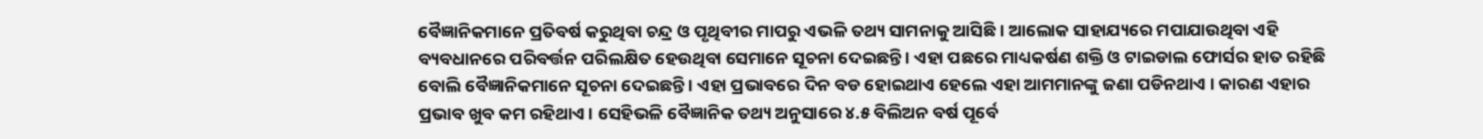ବୈଜ୍ଞାନିକମାନେ ପ୍ରତିବର୍ଷ କରୁଥିବା ଚନ୍ଦ୍ର ଓ ପୃଥିବୀର ମାପରୁ ଏଭଳି ତଥ୍ୟ ସାମନାକୁ ଆସିଛି । ଆଲୋକ ସାହାଯ୍ୟରେ ମପାଯାଉଥିବା ଏହି ବ୍ୟବଧାନରେ ପରିବର୍ତ୍ତନ ପରିଲକ୍ଷିତ ହେଉଥିବା ସେମାନେ ସୂଚନା ଦେଇଛନ୍ତି । ଏହା ପଛରେ ମାଧ୍ୟକର୍ଷଣ ଶକ୍ତି ଓ ଟାଇଡାଲ ଫୋର୍ସର ହାତ ରହିଛି ବୋଲି ବୈଜ୍ଞାନିକମାନେ ସୂଚନା ଦେଇଛନ୍ତି । ଏହା ପ୍ରଭାବରେ ଦିନ ବଡ ହୋଇଥାଏ ହେଲେ ଏହା ଆମମାନଙ୍କୁ ଜଣା ପଡିନଥାଏ । କାରଣ ଏହାର ପ୍ରଭାବ ଖୁବ କମ ରହିଥାଏ । ସେହିଭଳି ବୈଜ୍ଞାନିକ ତଥ୍ୟ ଅନୁସାରେ ୪.୫ ବିଲିଅନ ବର୍ଷ ପୂର୍ବେ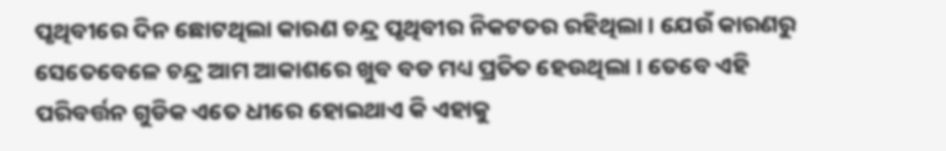ପୃଥିବୀରେ ଦିନ ଛୋଟଥିଲା କାରଣ ଚନ୍ଦ୍ର ପୃଥିବୀର ନିକଟତର ରହିଥିଲା । ଯେଉଁ କାରଣରୁ ସେତେବେଳେ ଚନ୍ଦ୍ର ଆମ ଆକାଶରେ ଖୁବ ବଡ ମଧ୍ୟ ପ୍ରତିତ ହେଉଥିଲା । ତେବେ ଏହି ପରିବର୍ତ୍ତନ ଗୁଡିକ ଏତେ ଧୀରେ ହୋଇଥାଏ କି ଏହାକୁ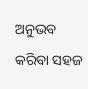ଅନୁଭବ କରିବା ସହଜ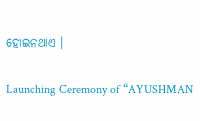ହୋଇନଥାଏ ।

Launching Ceremony of “AYUSHMAN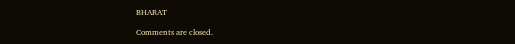BHARAT

Comments are closed.